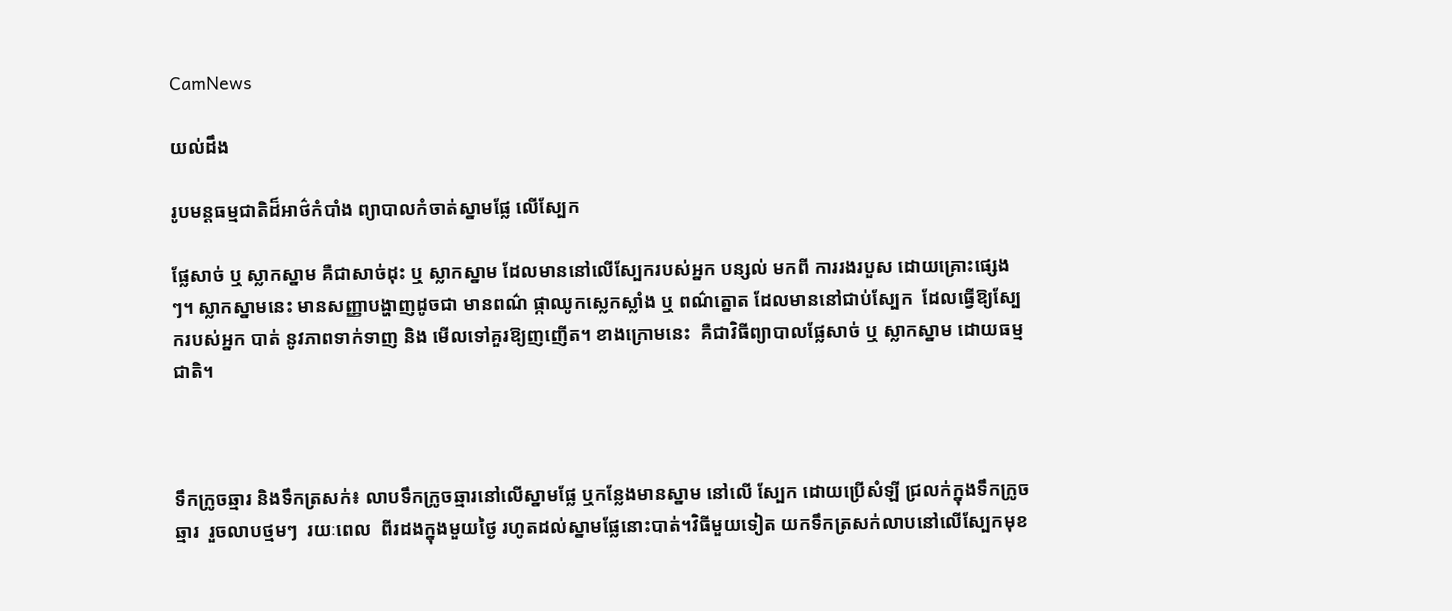CamNews

យល់ដឹង

រូបមន្តធម្មជាតិដ៏អាថ៌កំបាំង ព្យាបាលកំចាត់ស្នាមផ្លែ លើស្បែក

ផ្លែសាច់ ឬ ស្លាកស្នាម គឺជាសាច់ដុះ ឬ ស្លាកស្នាម ដែលមាននៅលើស្បែករបស់អ្នក បន្សល់ មកពី ការរងរបួស ដោយគ្រោះផ្សេងៗ។ ស្លាកស្នាមនេះ មានសញ្ញាបង្ហាញដូចជា មានពណ៌ ផ្កាឈូកស្លេកស្លាំង ឬ ពណ៌ត្នោត ដែលមាននៅជាប់ស្បែក  ដែលធ្វើឱ្យស្បែករបស់អ្នក បាត់ នូវភាពទាក់ទាញ និង មើលទៅគួរឱ្យញញើត។ ខាងក្រោមនេះ  គឺជាវិធីព្យាបាលផ្លែសាច់ ឬ ស្លាកស្នាម ដោយធម្មជាតិ។



ទឹកក្រូចឆ្មារ និងទឹកត្រសក់៖ លាបទឹកក្រូចឆ្មារនៅលើស្នាមផ្លែ ឬកន្លែងមានស្នាម នៅលើ ស្បែក ដោយប្រើសំឡី ជ្រលក់ក្នុងទឹកក្រូចឆ្មារ  រួចលាបថ្មមៗ  រយៈពេល  ពីរដងក្នុងមួយថ្ងៃ រហូតដល់ស្នាមផ្លែនោះបាត់។វិធីមួយទៀត យកទឹកត្រសក់លាបនៅលើស្បែកមុខ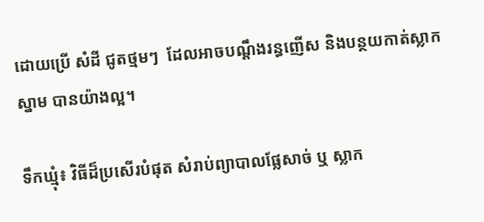ដោយប្រើ សំដី ជូតថ្មមៗ  ដែលអាចបណ្តឹងរន្ធញើស និងបន្ថយកាត់ស្លាកស្នាម បានយ៉ាងល្អ។

ទឹកឃ្មុំ៖ វិធីដ៏ប្រសើរបំផុត សំរាប់ព្យាបាលផ្លែសាច់ ឬ ស្លាក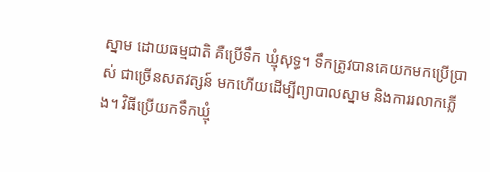ស្នាម ដោយធម្មជាតិ គឺប្រើទឹក ឃ្មុំសុទ្ធ។ ទឹកត្រូវបានគេយកមកប្រើប្រាស់ ជាច្រើនសតវត្សន៍ មកហើយដើម្បីព្យាបាលស្នាម និងការរលាកភ្លើង។ វិធីប្រើយកទឹកឃ្មុំ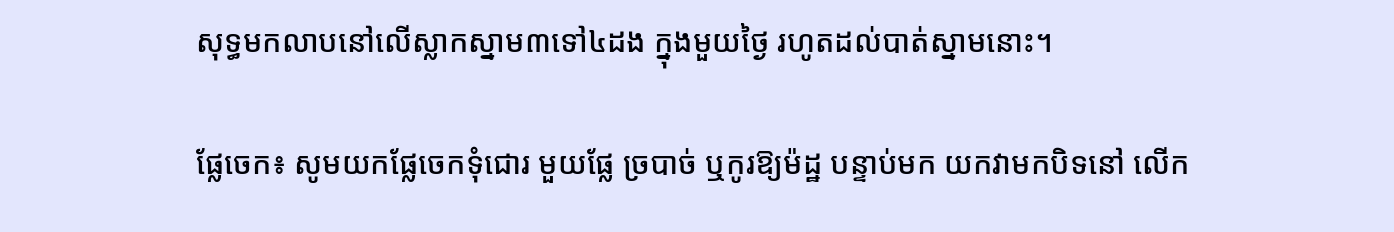សុទ្ធមកលាបនៅលើស្លាកស្នាម៣ទៅ៤ដង ក្នុងមួយថ្ងៃ រហូតដល់បាត់ស្នាមនោះ។

ផ្លែចេក៖ សូមយកផ្លែចេកទុំជោរ មួយផ្លែ ច្របាច់ ឬកូរឱ្យម៉ដ្ឋ បន្ទាប់មក យកវាមកបិទនៅ លើក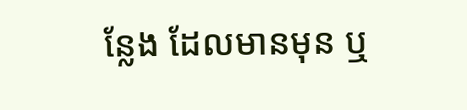ន្លែង ដែលមានមុន ឬ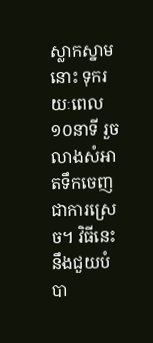ស្លាកស្នាមនោះ ទុករយៈពេល ១០នាទី រួចលាងសំអាតទឹកចេញ ជាការស្រេច។ វិធីនេះ នឹងជួយបំបា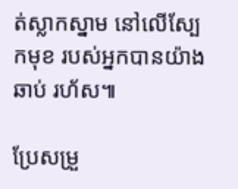ត់ស្លាកស្នាម នៅលើស្បែកមុខ របស់អ្នកបានយ៉ាងឆាប់ រហ័ស៕

ប្រែសម្រួ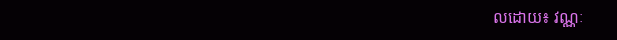លដោយ៖ វណ្ណៈ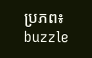ប្រភព៖ buzzle